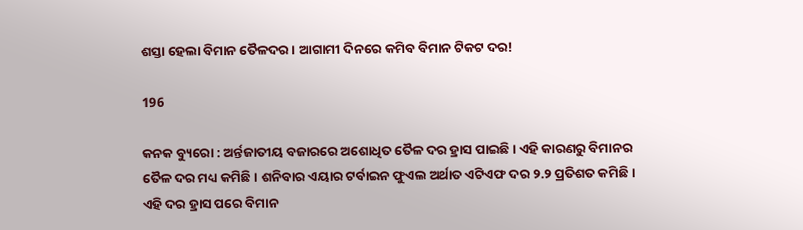ଶସ୍ତା ହେଲା ବିମାନ ତୈଳଦର। ଆଗାମୀ ଦିନରେ କମିବ ବିମାନ ଟିକଟ ଦର!

196

କନକ ବ୍ୟୁରୋ : ଅର୍ନ୍ତଜାତୀୟ ବଜାରରେ ଅଶୋଧିତ ତୈଳ ଦର ହ୍ରାସ ପାଇଛି । ଏହି କାରଣରୁ ବିମାନର ତୈଳ ଦର ମଧ୍ୟ କମିଛି । ଶନିବାର ଏୟାର ଟର୍ବାଇନ ଫୁଏଲ ଅର୍ଥାତ ଏଟିଏଫ ଦର ୨.୨ ପ୍ରତିଶତ କମିଛି । ଏହି ଦର ହ୍ରାସ ପରେ ବିମାନ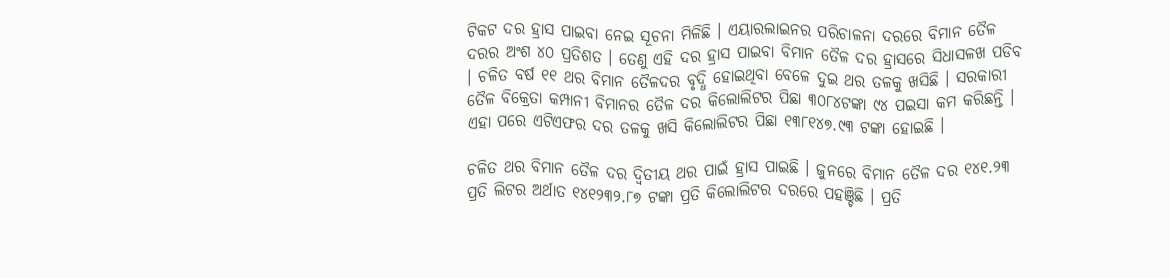ଟିକଟ ଦର ହ୍ରାସ ପାଇବା ନେଇ ସୂଚନା ମିଳିଛି । ଏୟାରଲାଇନର ପରିଚାଳନା ଦରରେ ବିମାନ ତୈଳ ଦରର ଅଂଶ ୪୦ ପ୍ରତିଶତ । ତେଣୁ ଏହି ଦର ହ୍ରାସ ପାଇବା ବିମାନ ତୈଳ ଦର ହ୍ରାସରେ ସିଧାସଳଖ ପଡିବ । ଚଳିତ ବର୍ଷ ୧୧ ଥର ବିମାନ ତୈଳଦର ବୃଦ୍ଧି ହୋଇଥିବା ବେଳେ ଦୁଇ ଥର ତଳକୁ ଖସିଛି । ସରକାରୀ ତୈଳ ବିକ୍ରେତା କମ୍ପାନୀ ବିମାନର ତୈଳ ଦର କିଲୋଲିଟର ପିଛା ୩୦୮୪ଟଙ୍କା ୯୪ ପଇସା କମ କରିଛନ୍ତି । ଏହା ପରେ ଏଟିଏଫର ଦର ତଳକୁ ଖସି କିଲୋଲିଟର ପିଛା ୧୩୮୧୪୭.୯୩ ଟଙ୍କା ହୋଇଛି ।

ଚଳିତ ଥର ବିମାନ ତୈଳ ଦର ଦ୍ୱିତୀୟ ଥର ପାଇଁ ହ୍ରାସ ପାଇଛି । ଜୁନରେ ବିମାନ ତୈଳ ଦର ୧୪୧.୨୩ ପ୍ରତି ଲିଟର ଅର୍ଥାତ ୧୪୧୨୩୨.୮୭ ଟଙ୍କା ପ୍ରତି କିଲୋଲିଟର ଦରରେ ପହଞ୍ଚିଛି । ପ୍ରତି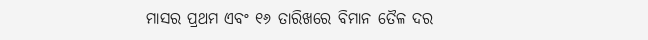ମାସର ପ୍ରଥମ ଏବଂ ୧୬ ତାରିଖରେ ବିମାନ ତୈଳ ଦର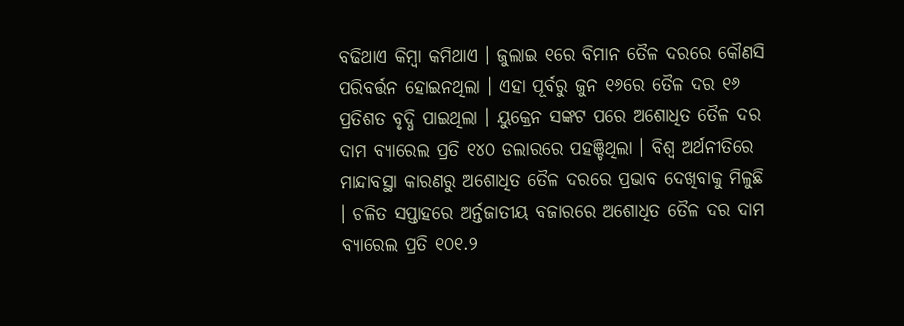ବଢିଥାଏ କିମ୍ବା କମିଥାଏ । ଜୁଲାଇ ୧ରେ ବିମାନ ତୈଳ ଦରରେ କୌଣସି ପରିବର୍ତ୍ତନ ହୋଇନଥିଲା । ଏହା ପୂର୍ବରୁ ଜୁନ ୧୬ରେ ତୈଳ ଦର ୧୬ ପ୍ରତିଶତ ବୃଦ୍ଧି ପାଇଥିଲା । ୟୁକ୍ରେନ ସଙ୍କଟ ପରେ ଅଶୋଧିତ ତୈଳ ଦର ଦାମ ବ୍ୟାରେଲ ପ୍ରତି ୧୪୦ ଡଲାରରେ ପହଞ୍ଚିଥିଲା । ବିଶ୍ୱ ଅର୍ଥନୀତିରେ ମାନ୍ଦାବସ୍ଥା କାରଣରୁ ଅଶୋଧିତ ତୈଳ ଦରରେ ପ୍ରଭାବ ଦେଖିବାକୁ ମିଳୁଛି । ଚଳିତ ସପ୍ତାହରେ ଅର୍ନ୍ତଜାତୀୟ ବଜାରରେ ଅଶୋଧିତ ତୈଳ ଦର ଦାମ ବ୍ୟାରେଲ ପ୍ରତି ୧୦୧.୨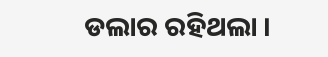ଡଲାର ରହିଥଲା ।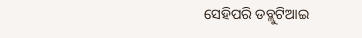ସେହିପରି ଡବ୍ଲୁଟିଆଇ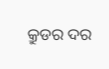କ୍ରୁଡର ଦର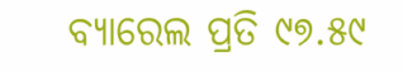ବ୍ୟାରେଲ ପ୍ରତି ୯୭.୫୯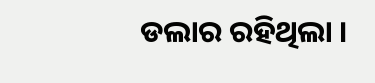ଡଲାର ରହିଥିଲା ।